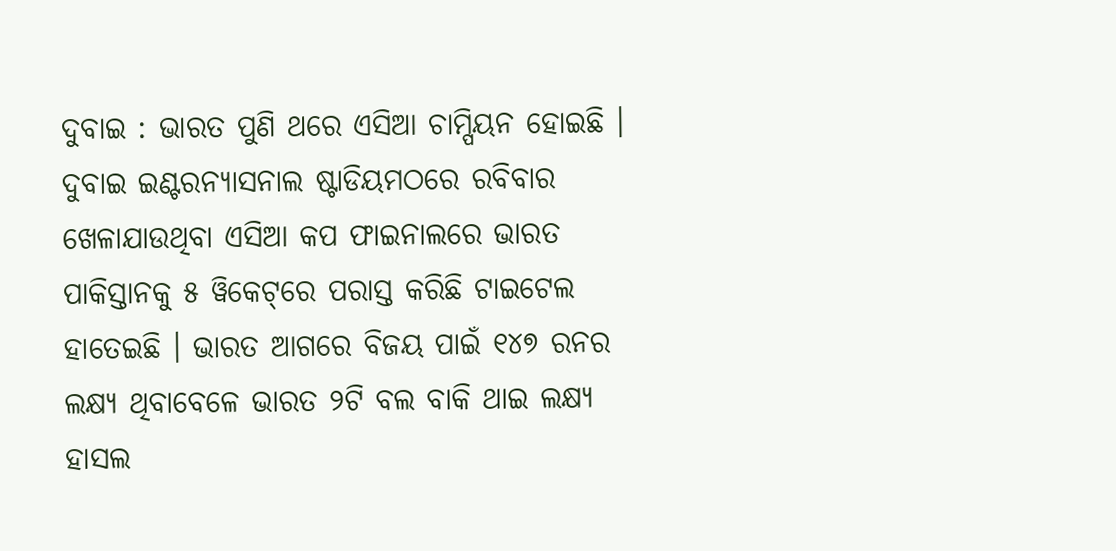ଦୁବାଇ : ଭାରତ ପୁଣି ଥରେ ଏସିଆ ଚାମ୍ପିୟନ ହୋଇଛି । ଦୁବାଇ ଇଣ୍ଟରନ୍ୟାସନାଲ ଷ୍ଟାଡିୟମଠରେ ରବିବାର ଖେଳାଯାଉଥିବା ଏସିଆ କପ ଫାଇନାଲରେ ଭାରତ ପାକିସ୍ତାନକୁ ୫ ୱିକେଟ୍‌ରେ ପରାସ୍ତ କରିଛି ଟାଇଟେଲ ହାତେଇଛି । ଭାରତ ଆଗରେ ବିଜୟ ପାଇଁ ୧୪୭ ରନର ଲକ୍ଷ୍ୟ ଥିବାବେଳେ ଭାରତ ୨ଟି ବଲ ବାକି ଥାଇ ଲକ୍ଷ୍ୟ ହାସଲ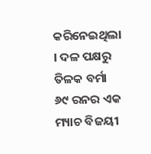କରିନେଇଥିଲା । ଦଳ ପକ୍ଷରୁ ତିଳକ ବର୍ମା ୬୯ ରନର ଏକ ମ୍ୟାଚ ବିଜୟୀ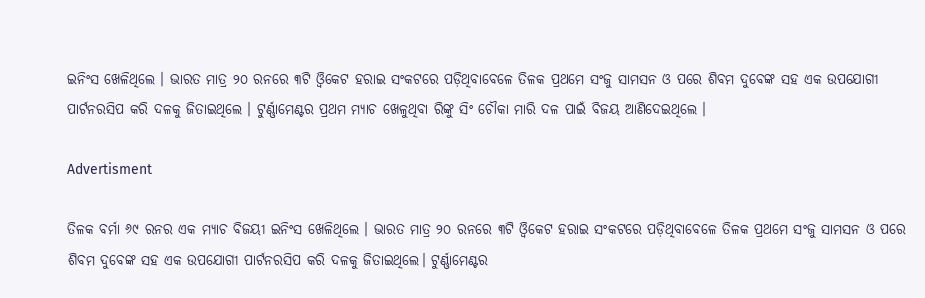ଇନିଂସ ଖେଳିଥିଲେ । ଭାରତ ମାତ୍ର ୨୦ ରନରେ ୩ଟି ଓ୍ବିକେଟ ହରାଇ ସଂକଟରେ ପଡ଼ିଥିବାବେଳେ ତିଳକ ପ୍ରଥମେ ସଂଜୁ ସାମସନ ଓ ପରେ ଶିବମ ଦୁବେଙ୍କ ସହ ଏକ ଉପଯୋଗୀ ପାର୍ଟନରସିପ କରି ଦଳକୁ ଜିତାଇଥିଲେ । ଟୁର୍ଣ୍ଣାମେଣ୍ଟର ପ୍ରଥମ ମ୍ୟାଚ ଖେଳୁଥିବା ରିଙ୍କୁ ସିଂ ଚୌକା ମାରି ଦଳ ପାଇଁ ବିଜୟ ଆଣିଦେଇଥିଲେ ।

Advertisment

ତିଳକ ବର୍ମା ୬୯ ରନର ଏକ ମ୍ୟାଚ ବିଜୟୀ ଇନିଂସ ଖେଳିଥିଲେ । ଭାରତ ମାତ୍ର ୨୦ ରନରେ ୩ଟି ଓ୍ବିକେଟ ହରାଇ ସଂକଟରେ ପଡ଼ିଥିବାବେଳେ ତିଳକ ପ୍ରଥମେ ସଂଜୁ ସାମସନ ଓ ପରେ ଶିବମ ଦୁବେଙ୍କ ସହ ଏକ ଉପଯୋଗୀ ପାର୍ଟନରସିପ କରି ଦଳକୁ ଜିତାଇଥିଲେ। ଟୁର୍ଣ୍ଣାମେଣ୍ଟର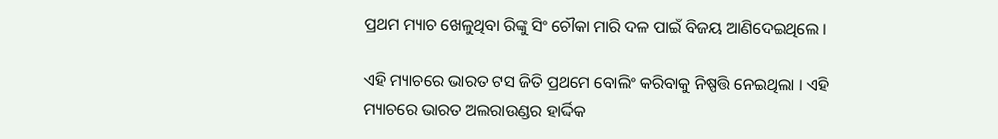ପ୍ରଥମ ମ୍ୟାଚ ଖେଳୁଥିବା ରିଙ୍କୁ ସିଂ ଚୌକା ମାରି ଦଳ ପାଇଁ ବିଜୟ ଆଣିଦେଇଥିଲେ ।

ଏହି ମ୍ୟାଚରେ ଭାରତ ଟସ ଜିତି ପ୍ରଥମେ ବୋଲିଂ କରିବାକୁ ନିଷ୍ପତ୍ତି ନେଇଥିଲା । ଏହି ମ୍ୟାଚରେ ଭାରତ ଅଲରାଉଣ୍ଡର ହାର୍ଦ୍ଦିକ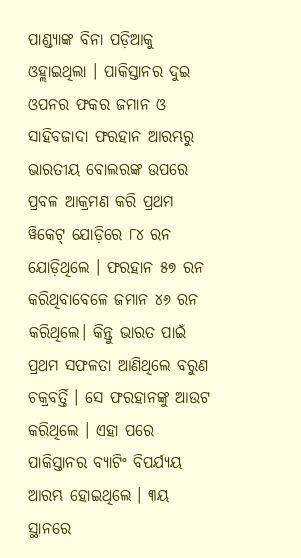ପାଣ୍ଡ୍ୟାଙ୍କ ବିନା ପଡ଼ିଆକୁ ଓହ୍ଲାଇଥିଲା । ପାକିସ୍ତାନର ଦୁଇ ଓପନର ଫକର ଜମାନ ଓ ସାହିବଜାଦା ଫରହାନ ଆରମ୍ଭରୁ ଭାରତୀୟ ବୋଲରଙ୍କ ଉପରେ ପ୍ରବଳ ଆକ୍ରମଣ କରି ପ୍ରଥମ ୱିକେଟ୍‌ ଯୋଡ଼ିରେ ୮୪ ରନ ଯୋଡ଼ିଥିଲେ । ଫରହାନ ୫୭ ରନ କରିଥିବାବେଳେ ଜମାନ ୪୬ ରନ କରିଥିଲେ। କିନ୍ତୁ ଭାରତ ପାଇଁ ପ୍ରଥମ ସଫଳତା ଆଣିଥିଲେ ବରୁଣ ଚକ୍ରବର୍ତ୍ତି । ସେ ଫରହାନଙ୍କୁ ଆଉଟ କରିଥିଲେ । ଏହା ପରେ ପାକିସ୍ତାନର ବ୍ୟାଟିଂ ବିପର୍ଯ୍ୟୟ ଆରମ୍ଭ ହୋଇଥିଲେ । ୩ୟ ସ୍ଥାନରେ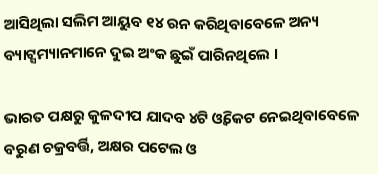ଆସିଥିଲା ସଲିମ ଆୟୁବ ୧୪ ରନ କରିଥିବାବେଳେ ଅନ୍ୟ ବ୍ୟାଟ୍ସମ୍ୟାନମାନେ ଦୁଇ ଅଂକ ଛୁଇଁ ପାରିନଥିଲେ ।

ଭାରତ ପକ୍ଷରୁ କୁଳଦୀପ ଯାଦବ ୪ଟି ଓ୍ବିକେଟ ନେଇଥିବାବେଳେ ବରୁଣ ଚକ୍ରବର୍ତ୍ତି, ଅକ୍ଷର ପଟେଲ ଓ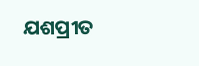ଯଶପ୍ରୀତ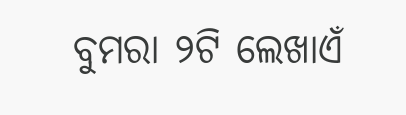ବୁମରା ୨ଟି ଲେଖାଏଁ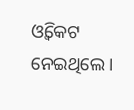ଓ୍ବିକେଟ ନେଇଥିଲେ ।